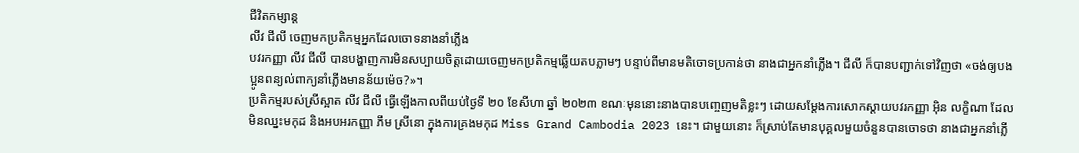ជីវិតកម្សាន្ដ
លីវ ជីលី ចេញមកប្រតិកម្មអ្នកដែលចោទនាងនាំភ្លើង
បវរកញ្ញា លីវ ជីលី បានបង្ហាញការមិនសប្បាយចិត្តដោយចេញមកប្រតិកម្មឆ្លើយតបភ្លាមៗ បន្ទាប់ពីមានមតិចោទប្រកាន់ថា នាងជាអ្នកនាំភ្លើង។ ជីលី ក៏បានបញ្ជាក់ទៅវិញថា «ចង់ឲ្យបងប្អូនពន្យល់ពាក្យនាំភ្លើងមានន័យម៉េច?»។
ប្រតិកម្មរបស់ស្រីស្អាត លីវ ជីលី ធ្វើឡើងកាលពីយប់ថ្ងៃទី ២០ ខែសីហា ឆ្នាំ ២០២៣ ខណៈមុននោះនាងបានបញ្ចេញមតិខ្លះៗ ដោយសម្ដែងការសោកស្ដាយបវរកញ្ញា អ៊ិន លក្ខិណា ដែលមិនឈ្នះមកុដ និងអបអរកញ្ញា ភឹម ស្រីនោ ក្នុងការគ្រងមកុដ Miss Grand Cambodia 2023 នេះ។ ជាមួយនោះ ក៏ស្រាប់តែមានបុគ្គលមួយចំនួនបានចោទថា នាងជាអ្នកនាំភ្លើ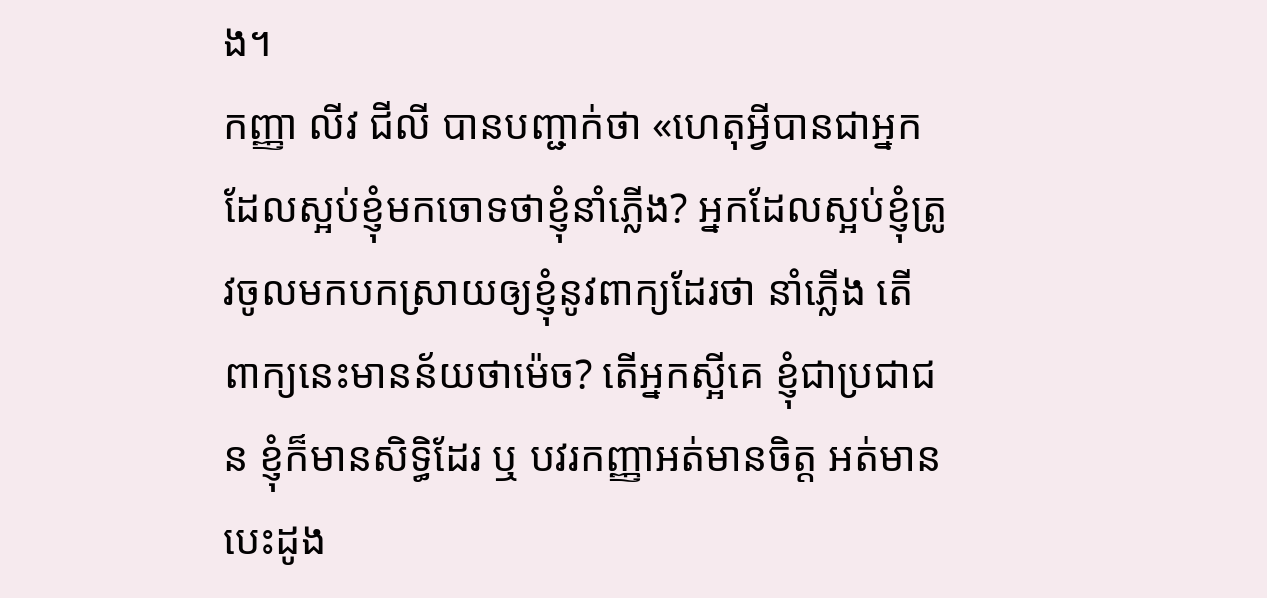ង។
កញ្ញា លីវ ជីលី បានបញ្ជាក់ថា «ហេតុអ្វីបានជាអ្នកដែលស្អប់ខ្ញុំមកចោទថាខ្ញុំនាំភ្លើង? អ្នកដែលស្អប់ខ្ញុំត្រូវចូលមកបកស្រាយឲ្យខ្ញុំនូវពាក្យដែរថា នាំភ្លើង តើពាក្យនេះមានន័យថាម៉េច? តើអ្នកស្អីគេ ខ្ញុំជាប្រជាជន ខ្ញុំក៏មានសិទ្ធិដែរ ឬ បវរកញ្ញាអត់មានចិត្ត អត់មានបេះដូង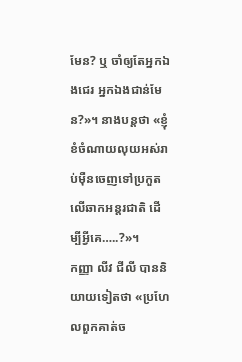មែន? ឬ ចាំឲ្យតែអ្នកឯងជេរ អ្នកឯងជាន់មែន?»។ នាងបន្តថា «ខ្ញុំ ខំចំណាយលុយអស់រាប់ម៉ឺនចេញទៅប្រកួតលើឆាកអន្តរជាតិ ដើម្បីអ្វីគេ…..?»។
កញ្ញា លីវ ជីលី បាននិយាយទៀតថា «ប្រហែលពួកគាត់ច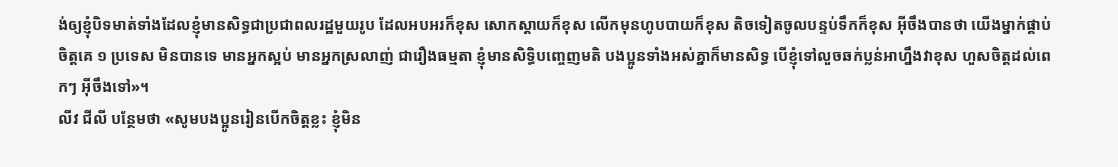ង់ឲ្យខ្ញុំបិទមាត់ទាំងដែលខ្ញុំមានសិទ្ធជាប្រជាពលរដ្ឋមួយរូប ដែលអបអរក៏ខុស សោកស្ដាយក៏ខុស លើកមុនហូបបាយក៏ខុស តិចទៀតចូលបន្ទប់ទឹកក៏ខុស អ៊ីចឹងបានថា យើងម្នាក់ផ្គាប់ចិត្តគេ ១ ប្រទេស មិនបានទេ មានអ្នកស្អប់ មានអ្នកស្រលាញ់ ជារឿងធម្មតា ខ្ញុំមានសិទ្ធិបញ្ចេញមតិ បងប្អូនទាំងអស់គ្នាក៏មានសិទ្ធ បើខ្ញុំទៅលួចឆក់ប្លន់អាហ្នឹងវាខុស ហួសចិត្តដល់ពេកៗ អ៊ីចឹងទៅ»។
លីវ ជីលី បន្ថែមថា «សូមបងប្អូនរៀនបើកចិត្តខ្លះ ខ្ញុំមិន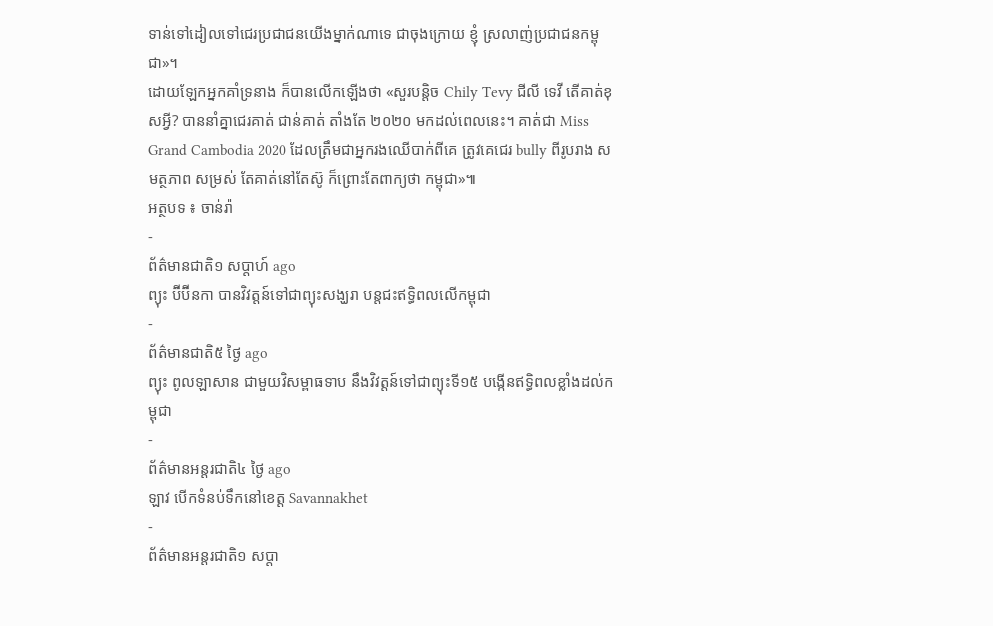ទាន់ទៅដៀលទៅជេរប្រជាជនយើងម្នាក់ណាទេ ជាចុងក្រោយ ខ្ញុំ ស្រលាញ់ប្រជាជនកម្ពុជា»។
ដោយឡែកអ្នកគាំទ្រនាង ក៏បានលើកឡើងថា «សួរបន្តិច Chily Tevy ជីលី ទេវី តើគាត់ខុសអ្វី? បាននាំគ្នាជេរគាត់ ជាន់គាត់ តាំងតែ ២០២០ មកដល់ពេលនេះ។ គាត់ជា Miss Grand Cambodia 2020 ដែលត្រឹមជាអ្នករងឈើបាក់ពីគេ ត្រូវគេជេរ bully ពីរូបរាង សមត្ថភាព សម្រស់ តែគាត់នៅតែស៊ូ ក៏ព្រោះតែពាក្យថា កម្ពុជា»៕
អត្ថបទ ៖ ចាន់រ៉ា
-
ព័ត៌មានជាតិ១ សប្តាហ៍ ago
ព្យុះ ប៊ីប៊ីនកា បានវិវត្តន៍ទៅជាព្យុះសង្ឃរា បន្តជះឥទ្ធិពលលើកម្ពុជា
-
ព័ត៌មានជាតិ៥ ថ្ងៃ ago
ព្យុះ ពូលឡាសាន ជាមួយវិសម្ពាធទាប នឹងវិវត្តន៍ទៅជាព្យុះទី១៥ បង្កើនឥទ្ធិពលខ្លាំងដល់កម្ពុជា
-
ព័ត៌មានអន្ដរជាតិ៤ ថ្ងៃ ago
ឡាវ បើកទំនប់ទឹកនៅខេត្ត Savannakhet
-
ព័ត៌មានអន្ដរជាតិ១ សប្តា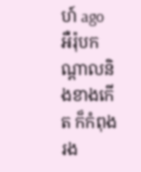ហ៍ ago
អឺរ៉ុបកណ្តាលនិងខាងកើត ក៏កំពុងរង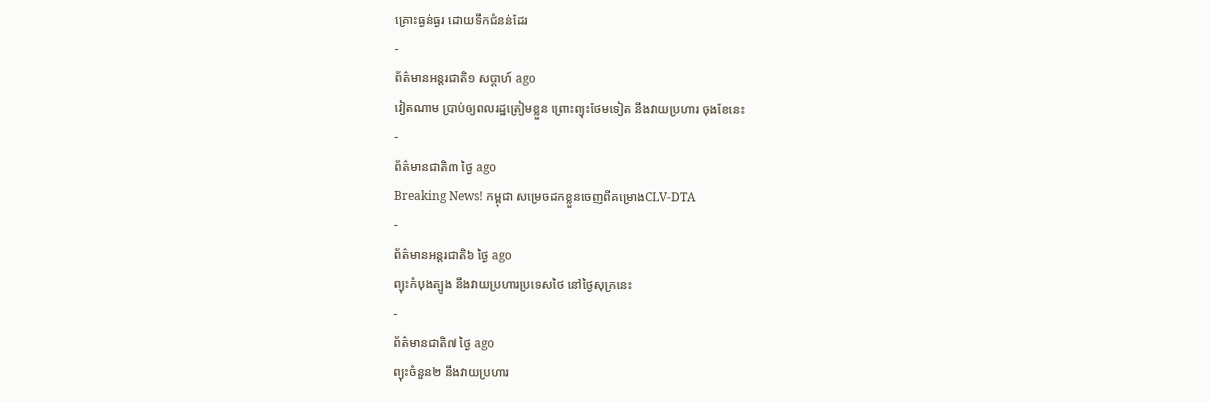គ្រោះធ្ងន់ធ្ងរ ដោយទឹកជំនន់ដែរ
-
ព័ត៌មានអន្ដរជាតិ១ សប្តាហ៍ ago
វៀតណាម ប្រាប់ឲ្យពលរដ្ឋត្រៀមខ្លួន ព្រោះព្យុះថែមទៀត នឹងវាយប្រហារ ចុងខែនេះ
-
ព័ត៌មានជាតិ៣ ថ្ងៃ ago
Breaking News! កម្ពុជា សម្រេចដកខ្លួនចេញពីគម្រោងCLV-DTA
-
ព័ត៌មានអន្ដរជាតិ៦ ថ្ងៃ ago
ព្យុះកំបុងត្បូង នឹងវាយប្រហារប្រទេសថៃ នៅថ្ងៃសុក្រនេះ
-
ព័ត៌មានជាតិ៧ ថ្ងៃ ago
ព្យុះចំនួន២ នឹងវាយប្រហារ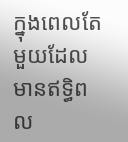ក្នុងពេលតែមួយដែលមានឥទ្ធិពល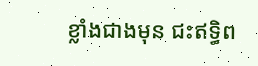ខ្លាំងជាងមុន ជះឥទ្ធិព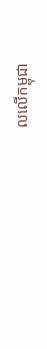លលើកម្ពុជា